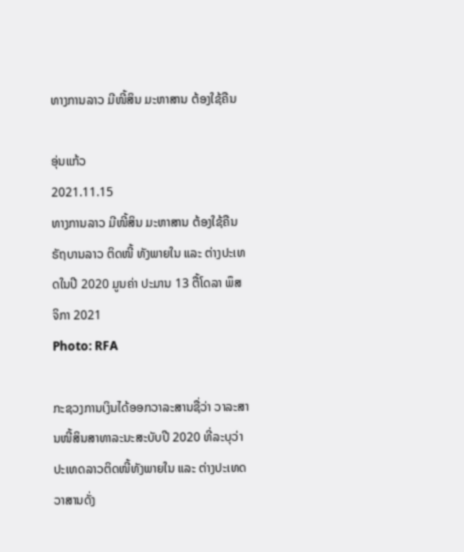ທາງການລາວ ມີໜີ້ສິນ ມະຫາສານ ຕ້ອງໃຊ້ຄືນ

ອຸ່ນແກ້ວ
2021.11.15
ທາງການລາວ ມີໜີ້ສິນ ມະຫາສານ ຕ້ອງໃຊ້ຄືນ ຣັຖບານລາວ ຕິດໜີ້ ທັງພາຍໃນ ແລະ ຕ່າງປະເທດໃນປີ 2020 ມູນຄ່າ ປະມານ 13 ຕື້ໂດລາ ພຶສຈິກາ 2021
Photo: RFA

ກະຊວງການເງິນໄດ້ອອກວາລະສານຊື່ວ່າ ວາລະສານໜີ້ສິນສາທາລະນະສະບັບປີ 2020 ທີ່ລະບຸວ່າ ປະເທດລາວຕິດໜີ້ທັງພາຍໃນ ແລະ ຕ່າງປະເທດວາສານດັ່ງ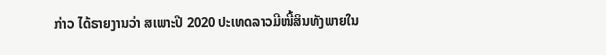ກ່າວ ໄດ້ຣາຍງານວ່າ ສເພາະປີ 2020 ປະເທດລາວມີໜີ້ສິນທັງພາຍໃນ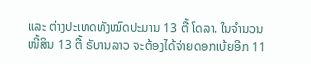ແລະ ຕ່າງປະເທດທັງໝົດປະມານ 13 ຕື້ ໂດລາ. ໃນຈຳນວນໜີ້ສິນ 13 ຕື້ ຣັບານລາວ ຈະຕ້ອງໄດ້ຈ່າຍດອກເບ້ຍອີກ 11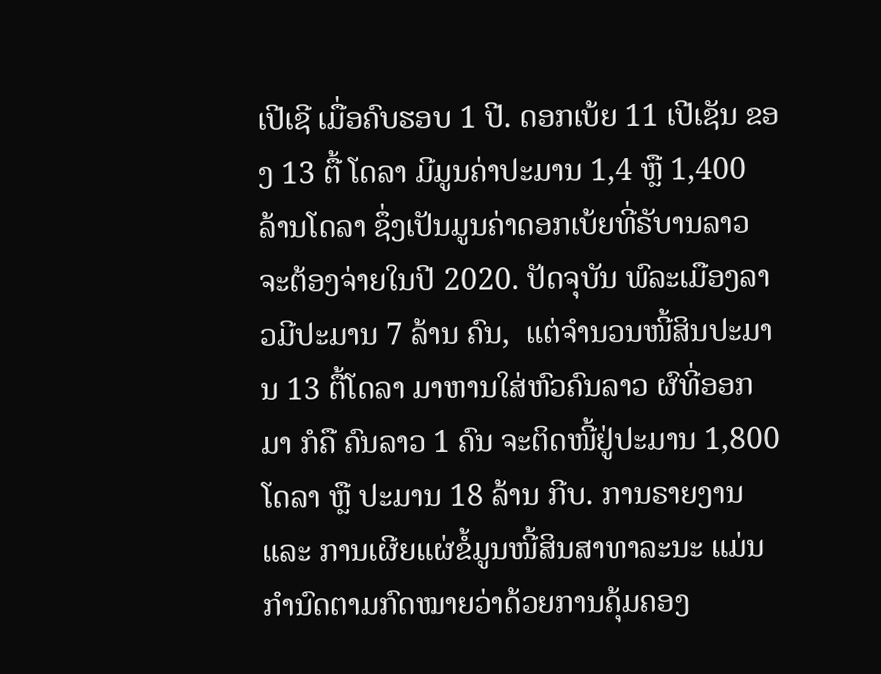ເປີເຊີ ເມື່ອຄົບຮອບ 1 ປີ. ດອກເບ້ຍ 11 ເປີເຊັນ ຂອງ 13 ຕື້ ໂດລາ ມີມູນຄ່າປະມານ 1,4 ຫຼື 1,400 ລ້ານໂດລາ ຊຶ່ງເປັນມູນຄ່າດອກເບ້ຍທີ່ຣັບານລາວ ຈະຕ້ອງຈ່າຍໃນປີ 2020. ປັດຈຸບັນ ພົລະເມືອງລາວມີປະມານ 7 ລ້ານ ຄົນ,  ແຕ່ຈຳນວນໜີ້ສິນປະມານ 13 ຕື້ໂດລາ ມາຫານໃສ່ຫົວຄົນລາວ ຜົທີ່ອອກມາ ກໍຄື ຄົນລາວ 1 ຄົນ ຈະຕິດໜີ້ຢູ່ປະມານ 1,800 ໂດລາ ຫຼື ປະມານ 18 ລ້ານ ກີບ. ການຣາຍງານ ແລະ ການເຜີຍແຜ່ຂໍ້ມູນໜີ້ສິນສາທາລະນະ ແມ່ນກຳນົດຕາມກົດໝາຍວ່າດ້ວຍການຄຸ້ມຄອງ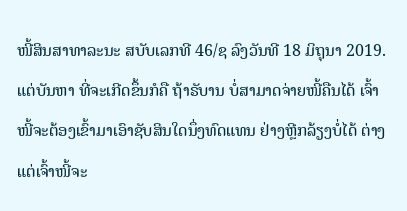ໜີ້ສິນສາທາລະນະ ສບັບເລກທີ 46/ຊ ລົງວັນທີ 18 ມິຖຸນາ 2019. ແຕ່ບັນຫາ ທີ່ຈະເກີດຂຶ້ນກໍຄື ຖ້າຣັບານ ບໍ່ສາມາດຈ່າຍໜີ້ຄືນໄດ້ ເຈົ້າໜີ້ຈະຕ້ອງເຂົ້າມາເອົາຊັບສິນໃດນຶ່ງທົດແທນ ຢ່າງຫຼີກລ້ຽງບໍ່ໄດ້ ຕ່າງແຕ່ເຈົ້າໜີ້ຈະ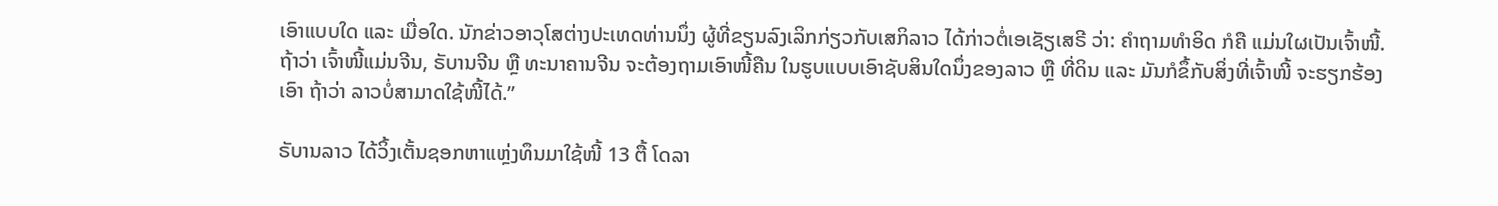ເອົາແບບໃດ ແລະ ເມື່ອໃດ. ນັກຂ່າວອາວຸໂສຕ່າງປະເທດທ່ານນຶ່ງ ຜູ້ທີ່ຂຽນລົງເລິກກ່ຽວກັບເສກິລາວ ໄດ້ກ່າວຕໍ່ເອເຊັຽເສຣີ ວ່າ: ຄຳຖາມທຳອິດ ກໍຄື ແມ່ນໃຜເປັນເຈົ້າໜີ້. ຖ້າວ່າ ເຈົ້າໜີ້ແມ່ນຈີນ, ຣັບານຈີນ ຫຼື ທະນາຄານຈີນ ຈະຕ້ອງຖາມເອົາໜີ້ຄືນ ໃນຮູບແບບເອົາຊັບສິນໃດນຶ່ງຂອງລາວ ຫຼື ທີ່ດິນ ແລະ ມັນກໍຂຶ້ກັບສິ່ງທີ່ເຈົ້າໜີ້ ຈະຮຽກຮ້ອງເອົາ ຖ້າວ່າ ລາວບໍ່ສາມາດໃຊ້ໜີ້ໄດ້.”

ຣັບານລາວ ໄດ້ວິ້ງເຕັ້ນຊອກຫາແຫຼ່ງທຶນມາໃຊ້ໜີ້ 13 ຕື້ ໂດລາ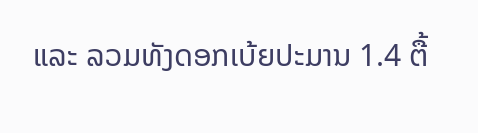ແລະ ລວມທັງດອກເບ້ຍປະມານ 1.4 ຕື້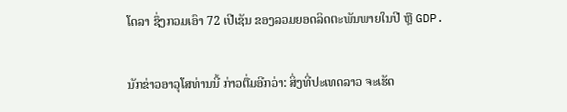ໂດລາ ຊຶ່ງກວມເອົາ 72 ເປີເຊັນ ຂອງລວມຍອດລິດຕະພັນພາຍໃນປີ ຫຼື GDP.

ນັກຂ່າວອາວຸໂສທ່ານນີ້ ກ່າວຕື່ມອີກວ່າ: ສິ່ງທີ່ປະເທດລາວ ຈະເຮັດ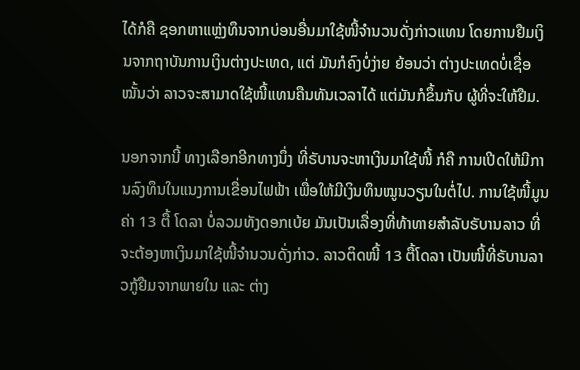ໄດ້ກໍຄື ຊອກຫາແຫຼ່ງທຶນຈາກບ່ອນອື່ນມາໃຊ້ໜີ້ຈຳນວນດັ່ງກ່າວແທນ ໂດຍການຢືມເງິນຈາກຖາບັນການເງິນຕ່າງປະເທດ, ແຕ່ ມັນກໍຄົງບໍ່ງ່າຍ ຍ້ອນວ່າ ຕ່າງປະເທດບໍ່ເຊື່ອໝັ້ນວ່າ ລາວຈະສາມາດໃຊ້ໜີ້ແທນຄືນທັນເວລາໄດ້ ແຕ່ມັນກໍຂຶ້ນກັບ ຜູ້ທີ່ຈະໃຫ້ຢືມ.

ນອກຈາກນີ້ ທາງເລືອກອີກທາງນຶ່ງ ທີ່ຣັບານຈະຫາເງິນມາໃຊ້ໜີ້ ກໍຄື ການເປີດໃຫ້ມີການລົງທຶນໃນແນງການເຂື່ອນໄຟຟ້າ ເພື່ອໃຫ້ມີເງິນທຶນໝູນວຽນໃນຕໍ່ໄປ. ການໃຊ້ໜີ້ມູນຄ່າ 13 ຕື້ ໂດລາ ບໍ່ລວມທັງດອກເບ້ຍ ມັນເປັນເລື່ອງທີ່ທ້າທາຍສຳລັບຣັບານລາວ ທີ່ຈະຕ້ອງຫາເງິນມາໃຊ້ໜີ້ຈຳນວນດັ່ງກ່າວ. ລາວຕິດໜີ້ 13 ຕື້ໂດລາ ເປັນໜີ້ທີ່ຣັບານລາວກູ້ຢືມຈາກພາຍໃນ ແລະ ຕ່າງ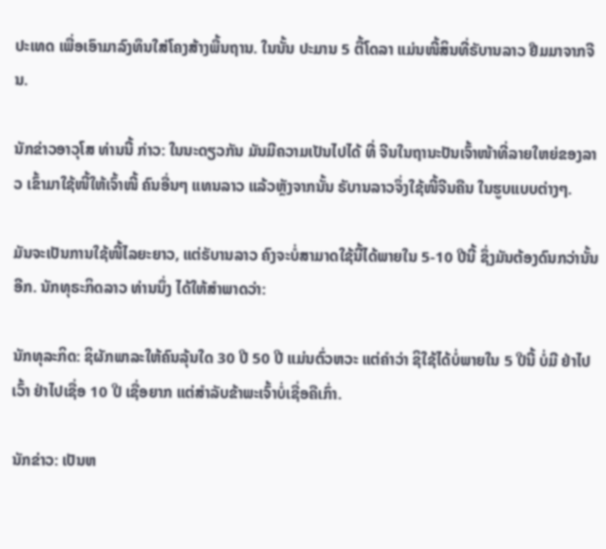ປະເທດ ເພື່ອເອົາມາລົງທຶນໃສ່ໂຄງສ້າງພື້ນຖານ. ໃນນັ້ນ ປະມານ 5 ຕື້ໂດລາ ແມ່ນໜີ້ສິນທີ່ຣັບານລາວ ຢືມມາຈາກຈີນ.

ນັກຂ່າວອາວຸໂສ ທ່ານນີ້ ກ່າວ: ໃນນະດຽວກັນ ມັນມີຄວາມເປັນໄປໄດ້ ທີ່ ຈີນໃນຖານະປັນເຈົ້າໜ້າທີ່ລາຍໃຫຍ່ຂອງລາວ ເຂົ້າມາໃຊ້ໜີ້ໃຫ້ເຈົ້າໜີ້ ຄົນອື່ນໆ ແທນລາວ ແລ້ວຫຼັງຈາກນັ້ນ ຣັບານລາວຈຶ່ງໃຊ້ໜີ້ຈີນຄືນ ໃນຮູບແບບຕ່າງໆ.

ມັນຈະເປັນການໃຊ້ໜີ້ໄລຍະຍາວ, ແຕ່ຣັບານລາວ ຄົງຈະບໍ່ສາມາດໃຊ້ນີ້ໄດ້ພາຍໃນ 5-10 ປີນີ້ ຊຶ່ງມັນຕ້ອງດົນກວ່ານັ້ນອີກ. ນັກທຸຣະກິດລາວ ທ່ານນຶ່ງ ໄດ້ໃຫ້ສຳພາດວ່າ:

ນັກທຸລະກິດ: ຊິຜັກພາລະໃຫ້ຄົນລຸ້ນໃດ 30 ປີ 50 ປີ ແມ່ນຕົ່ວຫວະ ແຕ່ຄຳວ່າ ຊິໃຊ້ໄດ້ບໍ່ພາຍໃນ 5 ປີນີ້ ບໍ່ມີ ຢ່າໄປເວົ້າ ຢ່າໄປເຊື່ອ 10 ປີ ເຊື່ອຍາກ ແຕ່ສຳລັບຂ້າພະເຈົ້າບໍ່ເຊື່ອຄືເກົ່າ.

ນັກຂ່າວ: ເປັນຫ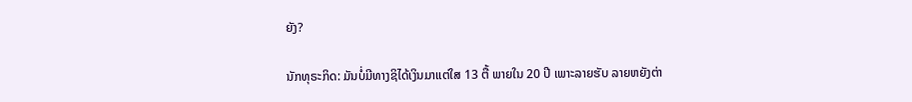ຍັງ?

ນັກທຸຣະກິດ: ມັນບໍ່ມີທາງຊິໄດ້ເງິນມາແຕ່ໃສ 13 ຕື້ ພາຍໃນ 20 ປີ ເພາະລາຍຮັບ ລາຍຫຍັງຕ່າ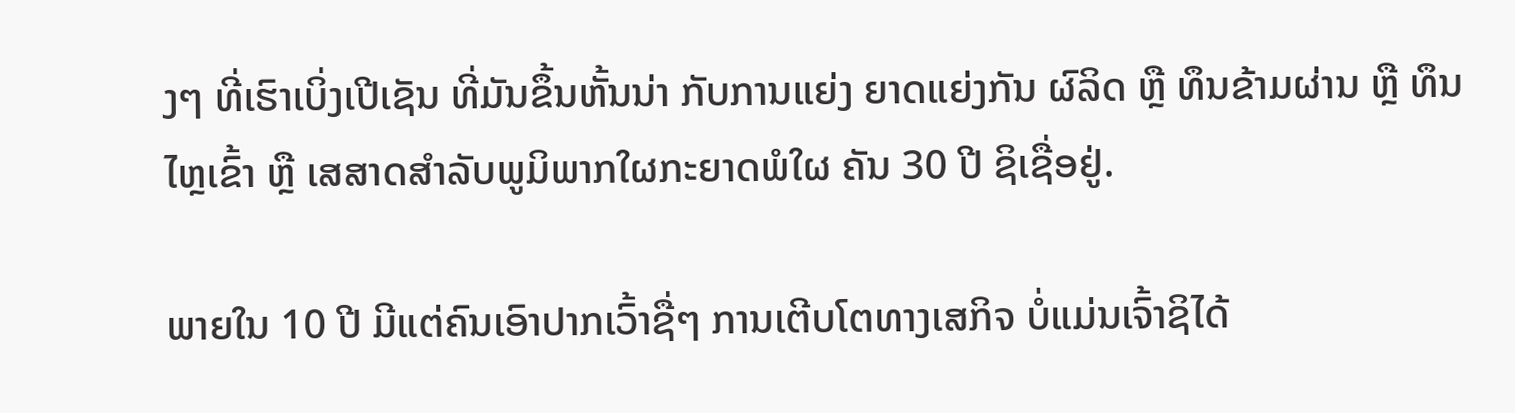ງໆ ທີ່ເຮົາເບິ່ງເປີເຊັນ ທີ່ມັນຂຶ້ນຫັ້ນນ່າ ກັບການແຍ່ງ ຍາດແຍ່ງກັນ ຜົລິດ ຫຼື ທຶນຂ້າມຜ່ານ ຫຼື ທຶນໄຫຼເຂົ້າ ຫຼື ເສສາດສຳລັບພູມິພາກໃຜກະຍາດພໍໃຜ ຄັນ 30 ປີ ຊິເຊື່ອຢູ່.

ພາຍໃນ 10 ປີ ມີແຕ່ຄົນເອົາປາກເວົ້າຊື່ໆ ການເຕີບໂຕທາງເສກິຈ ບໍ່ແມ່ນເຈົ້າຊິໄດ້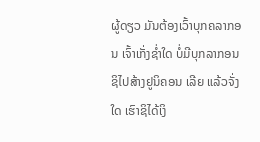ຜູ້ດຽວ ມັນຕ້ອງເວົ້າບຸກຄລາກອນ ເຈົ້າເກັ່ງຊ່ຳໃດ ບໍ່ມີບຸກລາກອນ ຊິໄປສ້າງຢູນິຄອນ ເລີຍ ແລ້ວຈັ່ງໃດ ເຮົາຊິໄດ້ເງິ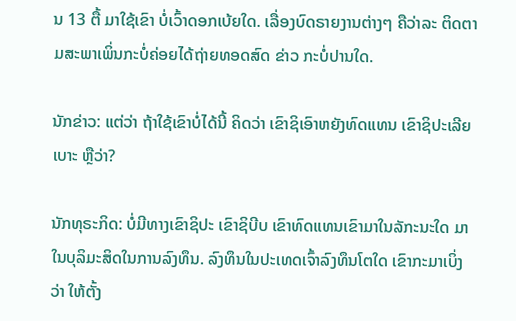ນ 13 ຕື້ ມາໃຊ້ເຂົາ ບໍ່ເວົ້າດອກເບ້ຍໃດ. ເລື່ອງບົດຣາຍງານຕ່າງໆ ຄືວ່າລະ ຕິດຕາມສະພາເພິ່ນກະບໍ່ຄ່ອຍໄດ້ຖ່າຍທອດສົດ ຂ່າວ ກະບໍ່ປານໃດ.

ນັກຂ່າວ: ແຕ່ວ່າ ຖ້າໃຊ້ເຂົາບໍ່ໄດ້ນີ້ ຄິດວ່າ ເຂົາຊິເອົາຫຍັງທົດແທນ ເຂົາຊິປະເລີຍເບາະ ຫຼືວ່າ?

ນັກທຸຣະກິດ: ບໍ່ມີທາງເຂົາຊິປະ ເຂົາຊິບີບ ເຂົາທົດແທນເຂົາມາໃນລັກະນະໃດ ມາໃນບຸລິມະສິດໃນການລົງທຶນ. ລົງທຶນໃນປະເທດເຈົ້າລົງທຶນໂຕໃດ ເຂົາກະມາເບິ່ງວ່າ ໃຫ້ຕັ້ງ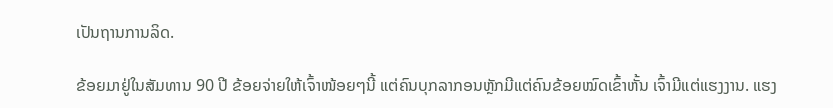ເປັນຖານການລິດ.

ຂ້ອຍມາຢູ່ໃນສັມທານ 90 ປີ ຂ້ອຍຈ່າຍໃຫ້ເຈົ້າໜ້ອຍໆນີ້ ແຕ່ຄົນບຸກລາກອນຫຼັກມີແຕ່ຄົນຂ້ອຍໝົດເຂົ້າຫັ້ນ ເຈົ້າມີແຕ່ແຮງງານ. ແຮງ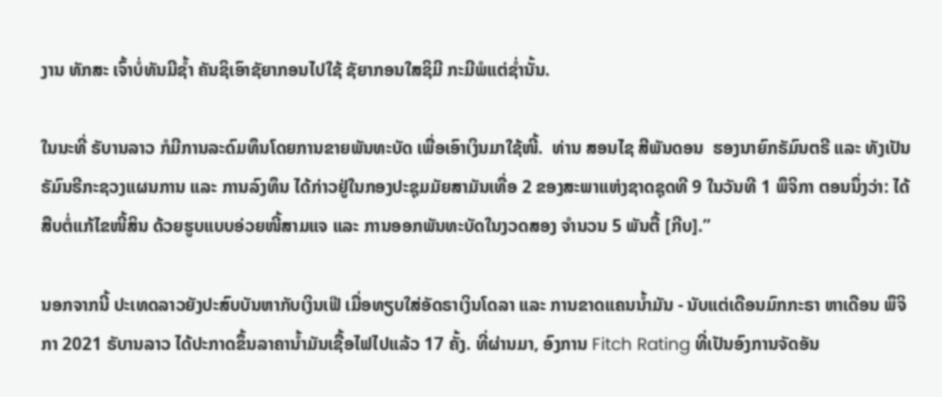ງານ ທັກສະ ເຈົ້າບໍ່ທັນມີຊ້ຳ ຄັນຊິເອົາຊັຍາກອນໄປໃຊ້ ຊັຍາກອນໃສຊິມີ ກະມີພໍແຕ່ຊ່ຳນັ້ນ.

ໃນນະທີ່ ຣັບານລາວ ກໍມີການລະດົມທຶນໂດຍການຂາຍພັນທະບັດ ເພື່ອເອົາເງິນມາໃຊ້ໜີ້.  ທ່ານ ສອນໄຊ ສີພັນດອນ  ຮອງນາຍົກຣັມົນຕຣີ ແລະ ທັງເປັນ ຣັມົນຣີກະຊວງແຜນການ ແລະ ການລົງທຶນ ໄດ້ກ່າວຢູ່ໃນກອງປະຊຸມມັຍສາມັນເທື່ອ 2 ຂອງສະພາແຫ່ງຊາດຊຸດທີ 9 ໃນວັນທີ 1 ພຶຈິກາ ຕອນນຶ່ງວ່າ: ໄດ້ສືບຕໍ່ແກ້ໄຂໜີ້ສິນ ດ້ວຍຮູບແບບອ່ວຍໜີ້ສາມແຈ ແລະ ການອອກພັນທະບັດໃນງວດສອງ ຈຳນວນ 5 ພັນຕື້ [ກີບ].”

ນອກຈາກນີ້ ປະເທດລາວຍັງປະສົບບັນຫາກັບເງິນເຟີ ເມື່ອທຽບໃສ່ອັດຣາເງິນໂດລາ ແລະ ການຂາດແຄນນ້ຳມັນ - ນັບແຕ່ເດືອນມົກກະຣາ ຫາເດືອນ ພຶຈິກາ 2021 ຣັບານລາວ ໄດ້ປະກາດຂຶ້ນລາຄານ້ຳມັນເຊື້ອໄຟໄປແລ້ວ 17 ຄັ້ງ. ທີ່ຜ່ານມາ, ອົງການ Fitch Rating ທີ່ເປັນອົງການຈັດອັນ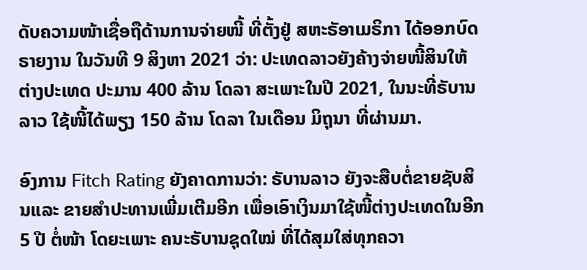ດັບຄວາມໜ້າເຊື່ອຖືດ້ານການຈ່າຍໜີ້ ທີ່ຕັ້ງຢູ່ ສຫະຣັອາເມຣິກາ ໄດ້ອອກບົດຣາຍງານ ໃນວັນທີ 9 ສິງຫາ 2021 ວ່າ: ປະເທດລາວຍັງຄ້າງຈ່າຍໜີ້ສິນໃຫ້ຕ່າງປະເທດ ປະມານ 400 ລ້ານ ໂດລາ ສະເພາະໃນປີ 2021, ໃນນະທີ່ຣັບານລາວ ໃຊ້ໜີ້ໄດ້ພຽງ 150 ລ້ານ ໂດລາ ໃນເດືອນ ມິຖຸນາ ທີ່ຜ່ານມາ.

ອົງການ Fitch Rating ຍັງຄາດການວ່າ: ຣັບານລາວ ຍັງຈະສືບຕໍ່ຂາຍຊັບສິນແລະ ຂາຍສຳປະທານເພີ່ມເຕີມອີກ ເພື່ອເອົາເງິນມາໃຊ້ໜີ້ຕ່າງປະເທດໃນອີກ 5 ປີ ຕໍ່ໜ້າ ໂດຍະເພາະ ຄນະຣັບານຊຸດໃໝ່ ທີ່ໄດ້ສຸມໃສ່ທຸກຄວາ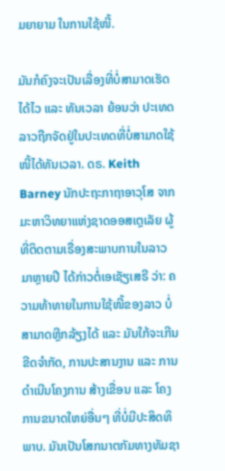ມຍາຍາມ ໃນການໃຊ້ໜີ້.

ມັນກໍຄົງຈະເປັນເລື່ອງທີ່ບໍ່ສາມາດເຮັດໄດ້ໄວ ແລະ ທັນເວລາ ຍ້ອນວ່າ ປະເທດລາວຖືກຈັດຢູ່ໃນປະເທດທີ່ບໍ່ສາມາດໃຊ້ໜີ້ໄດ້ທັນເວລາ. ດຣ. Keith Barney ນັກປະຖະກາຖາອາວຸໂສ ຈາກມະຫາວິທຍາແຫ່ງຊາດອອສເຕຼເລັຍ ຜູ້ທີ່ຕິດຕາມເຣື່ອງສະພາບການໃນລາວ ມາຫຼາຍປີ ໄດ້ກ່າວຕໍ່ເອເຊັຽເສຣີ ວ່າ: ຄວາມທ້າທາຍໃນການໃຊ້ໜີ້ຂອງລາວ ບໍ່ສາມາດຫຼີກລ້ຽງໄດ້ ແລະ ມັນໃກ້ຈະເກີນຂີດຈໍາກັດ, ການປະສານງານ ແລະ ການດໍາເນີນໂຄງການ ສ້າງເຂື່ອນ ແລະ ໂຄງການຂນາດໃຫຍ່ອື່ນໆ ທີ່ບໍ່ມີປະສິດທິພາບ. ມັນເປັນໂສກນາຕກັມທາງທັມຊາ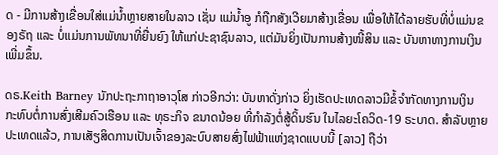ດ - ມີການສ້າງເຂື່ອນໃສ່ແມ່ນໍ້າຫຼາຍສາຍໃນລາວ ເຊັ່ນ ແມ່ນໍ້າອູ ກໍຖືກສັງເວີຍມາສ້າງເຂື່ອນ ເພື່ອໃຫ້ໄດ້ລາຍຮັບທີ່ບໍ່ແມ່ນຂອງຣັຖ ແລະ ບໍ່ແມ່ນການພັທນາທີ່ຍື່ນຍົງ ໃຫ້ແກ່ປະຊາຊົນລາວ, ແຕ່ມັນຍິ່ງເປັນການສ້າງໜີ້ສິນ ແລະ ບັນຫາທາງການເງິນ ເພີ່ມຂຶ້ນ.

ດຣ.Keith Barney ນັກປະຖະກາຖາອາວຸໂສ ກ່າວອີກວ່າ: ບັນຫາດັ່ງກ່າວ ຍິ່ງເຮັດປະເທດລາວມີຂໍ້ຈໍາກັດທາງການເງິນ ກະທົບຕໍ່ການສົ່ງເສີມຄົວເຮືອນ ແລະ ທຸຣະກິຈ ຂນາດນ້ອຍ ທີ່ກໍາລັງຕໍ່ສູ້ດິ້ນຮົນ ໃນໄລຍະໂຄວິດ-19 ຣະບາດ. ສໍາລັບຫຼາຍປະເທດແລ້ວ, ການເສັຽສິດການເປັນເຈົ້າຂອງລະບົບສາຍສົ່ງໄຟຟ້າແຫ່ງຊາດແບບນີ້ [ລາວ] ຖືວ່າ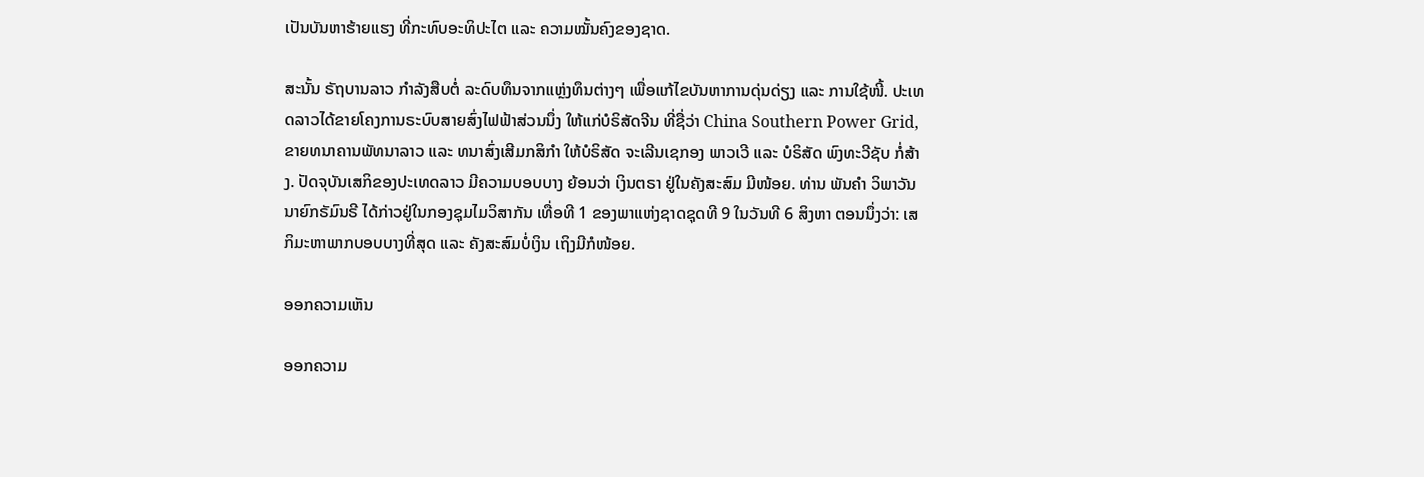ເປັນບັນຫາຮ້າຍແຮງ ທີ່ກະທົບອະທິປະໄຕ ແລະ ຄວາມໝັ້ນຄົງຂອງຊາດ.

ສະນັ້ນ ຣັຖບານລາວ ກໍາລັງສືບຕໍ່ ລະດົບທຶນຈາກແຫຼ່ງທຶນຕ່າງໆ ເພື່ອແກ້ໄຂບັນຫາການດຸ່ນດ່ຽງ ແລະ ການໃຊ້ໜີ້. ປະເທດລາວໄດ້ຂາຍໂຄງການຣະບົບສາຍສົ່ງໄຟຟ້າສ່ວນນຶ່ງ ໃຫ້ແກ່ບໍຣິສັດຈີນ ທີ່ຊື່ວ່າ China Southern Power Grid, ຂາຍທນາຄານພັທນາລາວ ແລະ ທນາສົ່ງເສີມກສິກໍາ ໃຫ້ບໍຣິສັດ ຈະເລີນເຊກອງ ພາວເວີ ແລະ ບໍຣິສັດ ພົງທະວີຊັບ ກໍ່ສ້າງ. ປັດຈຸບັນເສກິຂອງປະເທດລາວ ມີຄວາມບອບບາງ ຍ້ອນວ່າ ເງິນຕຣາ ຢູ່ໃນຄັງສະສົມ ມີໜ້ອຍ. ທ່ານ ພັນຄຳ ວິພາວັນ ນາຍົກຣັມົນຣີ ໄດ້ກ່າວຢູ່ໃນກອງຊຸມໄມວິສາກັນ ເທື່ອທີ 1 ຂອງພາແຫ່ງຊາດຊຸດທີ 9 ໃນວັນທີ 6 ສິງຫາ ຕອນນຶ່ງວ່າ: ເສກິມະຫາພາກບອບບາງທີ່ສຸດ ແລະ ຄັງສະສົມບໍ່ເງິນ ເຖິງມີກໍໜ້ອຍ.

ອອກຄວາມເຫັນ

ອອກຄວາມ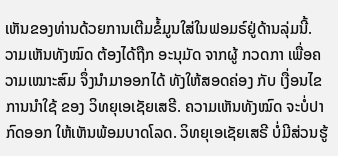ເຫັນຂອງທ່ານດ້ວຍການເຕີມຂໍ້ມູນໃສ່ໃນຟອມຣ໌ຢູ່ດ້ານລຸ່ມນີ້. ວາມເຫັນທັງໝົດ ຕ້ອງໄດ້ຖືກ ອະນຸມັດ ຈາກຜູ້ ກວດກາ ເພື່ອຄວາມເໝາະສົມ ຈຶ່ງນໍາມາອອກໄດ້ ທັງໃຫ້ສອດຄ່ອງ ກັບ ເງື່ອນໄຂ ການນຳໃຊ້ ຂອງ ວິທຍຸເອເຊັຍເສຣີ. ຄວາມເຫັນທັງໝົດ ຈະບໍ່ປາກົດອອກ ໃຫ້ເຫັນພ້ອມບາດໂລດ. ວິທຍຸເອເຊັຍເສຣີ ບໍ່ມີສ່ວນຮູ້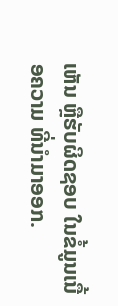ເຫັນ ຫຼືຮັບຜິດຊອບ ໃນຂໍ້ມູນເນື້ອຄວາມ ທີ່ນໍາມາອອກ.